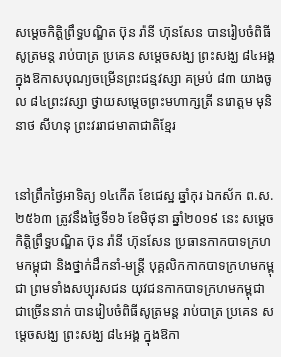សម្តេចកិត្តិព្រឹទ្ធបណ្ឌិត ប៊ុន រ៉ានី ហ៊ុនសែន បានរៀបចំពិធីសូត្រមន្ត រាប់បាត្រ ប្រគេន សម្តេចសង្ឃ ព្រះសង្ឃ ៨៤អង្គ ក្នុងឱកាសបុណ្យចម្រើនព្រះជន្មវស្សា គម្រប់ ៨៣ យាងចូល ៨៤ព្រះវស្សា ថ្វាយសម្ដេចព្រះមហាក្សត្រី នរោត្ដម មុនិនាថ សីហនុ ព្រះវររាជមាតាជាតិខ្មែរ


នៅព្រឹកថ្ងៃអាទិត្យ ១៤កេីត ខែជេស្ឋ ឆ្នាំកុរ ឯកស័ក ព.ស.២៥៦៣ ត្រូវនឹងថ្ងៃទី១៦ ខែមិថុនា ឆ្នាំ២០១៩ នេះ សម្តេចកិត្តិព្រឹទ្ធបណ្ឌិត ប៊ុន រ៉ានី ហ៊ុនសែន ប្រធានកាកបាទក្រហមកម្ពុជា និងថ្នាក់ដឹកនាំ-មន្ត្រី បុគ្គលិកកាកបាទក្រហមកម្ពុជា ព្រមទាំងសប្បុរសជន យុវជនកាកបាទក្រហមកម្ពុជាជាច្រើននាក់ បានរៀបចំពិធីសូត្រមន្ត រាប់បាត្រ ប្រគេន សម្តេចសង្ឃ ព្រះសង្ឃ ៨៤អង្គ ក្នុងឱកា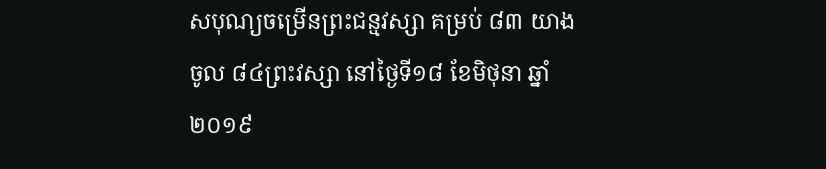សបុណ្យចម្រើនព្រះជន្មវស្សា គម្រប់ ៨៣ យាងចូល ៨៤ព្រះវស្សា នៅថ្ងៃទី១៨ ខែមិថុនា ឆ្នាំ២០១៩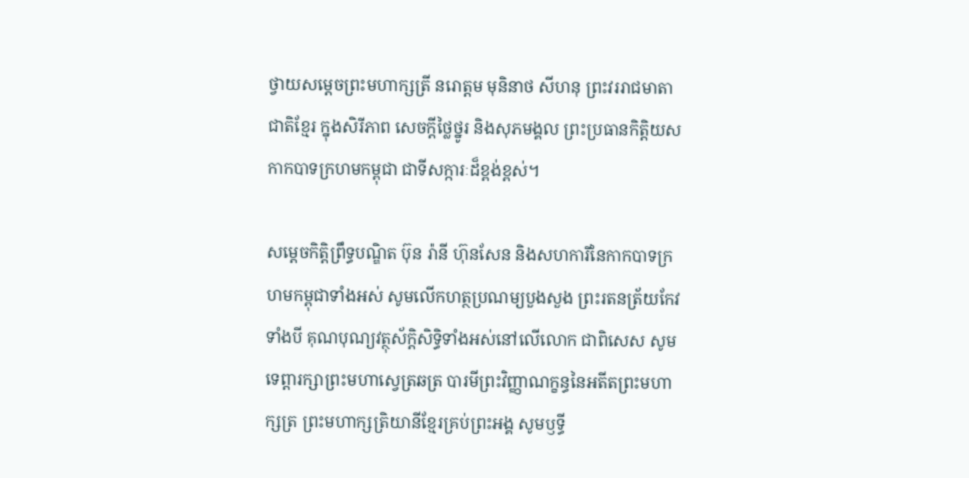ថ្វាយសម្ដេចព្រះមហាក្សត្រី នរោត្ដម មុនិនាថ សីហនុ ព្រះវររាជមាតាជាតិខ្មែរ ក្នុងសិរីភាព សេចក្តីថ្លៃថ្នូរ និងសុភមង្គល ព្រះប្រធានកិត្តិយសកាកបាទក្រហមកម្ពុជា ជាទីសក្ការៈដ៏ខ្ពង់ខ្ពស់។

សម្តេចកិត្តិព្រឹទ្ធបណ្ឌិត ប៊ុន រ៉ានី ហ៊ុនសែន និងសហការីនៃកាកបាទក្រហមកម្ពុជាទាំងអស់ សូមលើកហត្ថប្រណម្យបួងសួង ព្រះរតនត្រ័យកែវទាំងបី គុណបុណ្យវត្ថុស័ក្តិសិទ្ធិទាំងអស់នៅលើលោក ជាពិសេស សូមទេព្តារក្សាព្រះមហាស្វេត្រឆត្រ បារមីព្រះវិញ្ញាណក្ខន្ធនៃអតីតព្រះមហាក្សត្រ ព្រះមហាក្សត្រិយានីខ្មែរគ្រប់ព្រះអង្គ សូមឫទី្ធ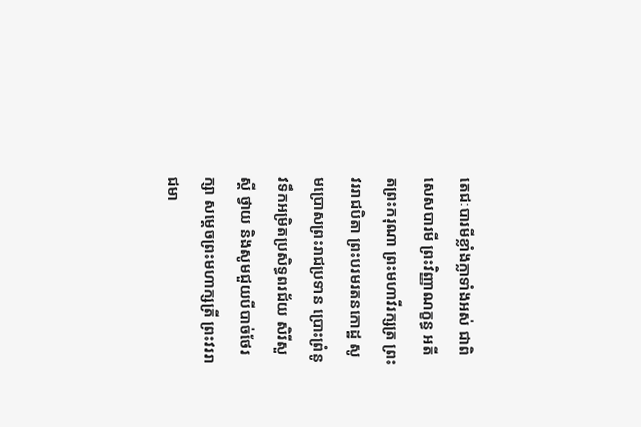តេជៈបារមីខ្លាំងក្លាទាំងអស់ ជាពិសេសបារមី ព្រះវិញ្ញាណក្ខន្ធ អតីតព្រះករុណា ព្រះមហាវីរក្សត្រ ព្រះវររាជបិតា ព្រះបរមរតនកោដ្ឋ សូមប្រោសព្រះរាជប្រទាន ប្រោះព្រំនូវទឹកអម្រិតប្រសិទ្ធពរជ័យ សិរីសួស្តី ថ្វាយ និងសូមជួយបីបាច់ថែរក្សា សម្តេចព្រះមហាក្សត្រី ព្រះវររាជមា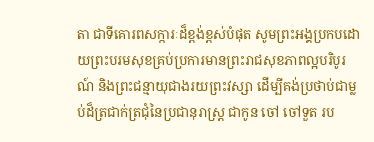តា ជាទីគោរពសក្ការៈដ៏ខ្ពង់ខ្ពស់បំផុត សូមព្រះអង្គប្រកបដោយព្រះបរមសុខគ្រប់ប្រការមានព្រះរាជសុខភាពល្អបរិបូរណ៍ និងព្រះជន្មាយុជាងរយព្រះវស្សា ដើម្បីគង់ប្រថាប់ជាម្លប់ដ៏ត្រជាក់ត្រជុំនៃប្រជានុរាស្រ្ត ជាកូន ចៅ ចៅទួត រប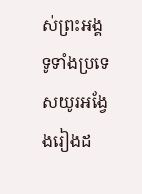ស់ព្រះអង្គទូទាំងប្រទេសយូរអង្វែងរៀងដ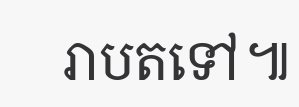រាបតទៅ៕